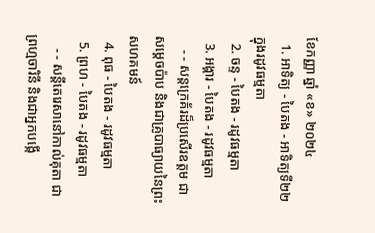ខែកញ្ញា ឆ្នាំ «ខ» ២០២៤
  1. អាទិត្យ - បៃតង - អាទិត្យទី២២ ក្នុងរដូវធម្មតា
  2. ចន្ទ - បៃតង - រដូវធម្មតា
  3. អង្គារ - បៃតង - រដូវធម្មតា
    - - សន្តក្រេគ័រដ៏ប្រសើរឧត្តម ជាសម្ដេចប៉ាប និងជាគ្រូបាធ្យាយនៃព្រះសហគមន៍
  4. ពុធ - បៃតង - រដូវធម្មតា
  5. ព្រហ - បៃតង - រដូវធម្មតា
    - - សន្តីតេរេសានៅកាល់គុតា ជាព្រហ្មចារិនី និងជាអ្នកបង្កើ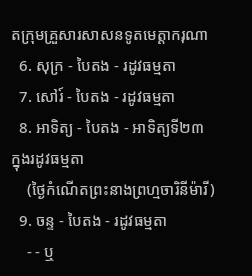តក្រុមគ្រួសារសាសនទូតមេត្ដាករុណា
  6. សុក្រ - បៃតង - រដូវធម្មតា
  7. សៅរ៍ - បៃតង - រដូវធម្មតា
  8. អាទិត្យ - បៃតង - អាទិត្យទី២៣ ក្នុងរដូវធម្មតា
    (ថ្ងៃកំណើតព្រះនាងព្រហ្មចារិនីម៉ារី)
  9. ចន្ទ - បៃតង - រដូវធម្មតា
    - - ឬ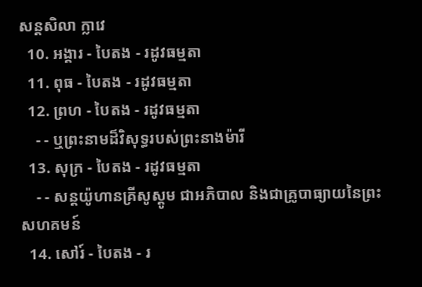សន្តសិលា ក្លាវេ
  10. អង្គារ - បៃតង - រដូវធម្មតា
  11. ពុធ - បៃតង - រដូវធម្មតា
  12. ព្រហ - បៃតង - រដូវធម្មតា
    - - ឬព្រះនាមដ៏វិសុទ្ធរបស់ព្រះនាងម៉ារី
  13. សុក្រ - បៃតង - រដូវធម្មតា
    - - សន្តយ៉ូហានគ្រីសូស្តូម ជាអភិបាល និងជាគ្រូបាធ្យាយនៃព្រះសហគមន៍
  14. សៅរ៍ - បៃតង - រ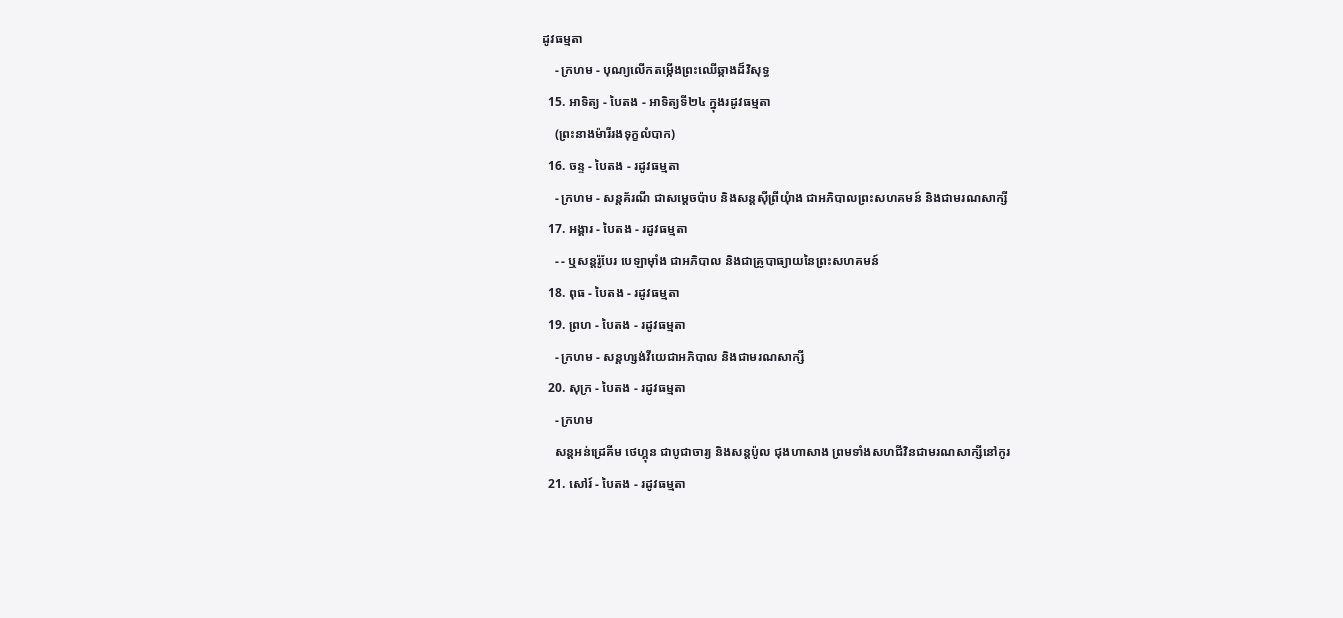ដូវធម្មតា
    - ក្រហម - បុណ្យលើកតម្កើងព្រះឈើឆ្កាងដ៏វិសុទ្ធ
  15. អាទិត្យ - បៃតង - អាទិត្យទី២៤ ក្នុងរដូវធម្មតា
    (ព្រះនាងម៉ារីរងទុក្ខលំបាក)
  16. ចន្ទ - បៃតង - រដូវធម្មតា
    - ក្រហម - សន្តគ័រណី ជាសម្ដេចប៉ាប និងសន្តស៊ីព្រីយុំាង ជាអភិបាលព្រះសហគមន៍ និងជាមរណសាក្សី
  17. អង្គារ - បៃតង - រដូវធម្មតា
    - - ឬសន្តរ៉ូបែរ បេឡាម៉ាំង ជាអភិបាល និងជាគ្រូបាធ្យាយនៃព្រះសហគមន៍
  18. ពុធ - បៃតង - រដូវធម្មតា
  19. ព្រហ - បៃតង - រដូវធម្មតា
    - ក្រហម - សន្តហ្សង់វីយេជាអភិបាល និងជាមរណសាក្សី
  20. សុក្រ - បៃតង - រដូវធម្មតា
    - ក្រហម
    សន្តអន់ដ្រេគីម ថេហ្គុន ជាបូជាចារ្យ និងសន្តប៉ូល ជុងហាសាង ព្រមទាំងសហជីវិនជាមរណសាក្សីនៅកូរ
  21. សៅរ៍ - បៃតង - រដូវធម្មតា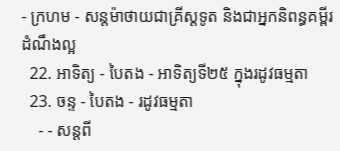- ក្រហម - សន្តម៉ាថាយជាគ្រីស្តទូត និងជាអ្នកនិពន្ធគម្ពីរដំណឹងល្អ
  22. អាទិត្យ - បៃតង - អាទិត្យទី២៥ ក្នុងរដូវធម្មតា
  23. ចន្ទ - បៃតង - រដូវធម្មតា
    - - សន្តពី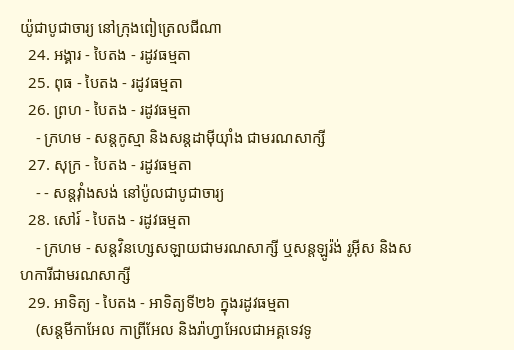យ៉ូជាបូជាចារ្យ នៅក្រុងពៀត្រេលជីណា
  24. អង្គារ - បៃតង - រដូវធម្មតា
  25. ពុធ - បៃតង - រដូវធម្មតា
  26. ព្រហ - បៃតង - រដូវធម្មតា
    - ក្រហម - សន្តកូស្មា និងសន្តដាម៉ីយុាំង ជាមរណសាក្សី
  27. សុក្រ - បៃតង - រដូវធម្មតា
    - - សន្តវុាំងសង់ នៅប៉ូលជាបូជាចារ្យ
  28. សៅរ៍ - បៃតង - រដូវធម្មតា
    - ក្រហម - សន្តវិនហ្សេសឡាយជាមរណសាក្សី ឬសន្តឡូរ៉ង់ រូអ៊ីស និងសហការីជាមរណសាក្សី
  29. អាទិត្យ - បៃតង - អាទិត្យទី២៦ ក្នុងរដូវធម្មតា
    (សន្តមីកាអែល កាព្រីអែល និងរ៉ាហ្វាអែលជាអគ្គទេវទូ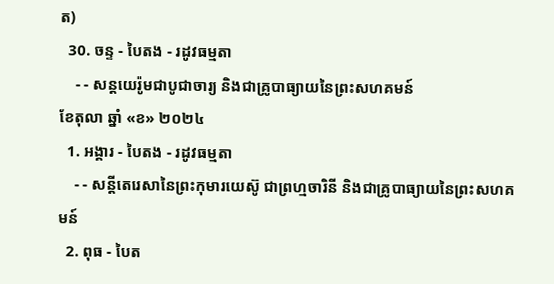ត)
  30. ចន្ទ - បៃតង - រដូវធម្មតា
    - - សន្ដយេរ៉ូមជាបូជាចារ្យ និងជាគ្រូបាធ្យាយនៃព្រះសហគមន៍
ខែតុលា ឆ្នាំ «ខ» ២០២៤
  1. អង្គារ - បៃតង - រដូវធម្មតា
    - - សន្តីតេរេសានៃព្រះកុមារយេស៊ូ ជាព្រហ្មចារិនី និងជាគ្រូបាធ្យាយនៃព្រះសហគមន៍
  2. ពុធ - បៃត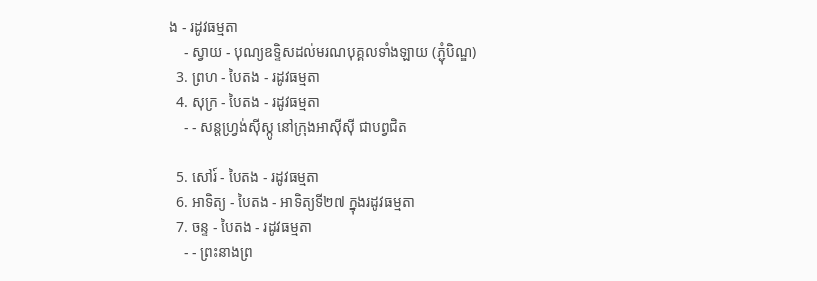ង - រដូវធម្មតា
    - ស្វាយ - បុណ្យឧទ្ទិសដល់មរណបុគ្គលទាំងឡាយ (ភ្ជុំបិណ្ឌ)
  3. ព្រហ - បៃតង - រដូវធម្មតា
  4. សុក្រ - បៃតង - រដូវធម្មតា
    - - សន្តហ្វ្រង់ស៊ីស្កូ នៅក្រុងអាស៊ីស៊ី ជាបព្វជិត

  5. សៅរ៍ - បៃតង - រដូវធម្មតា
  6. អាទិត្យ - បៃតង - អាទិត្យទី២៧ ក្នុងរដូវធម្មតា
  7. ចន្ទ - បៃតង - រដូវធម្មតា
    - - ព្រះនាងព្រ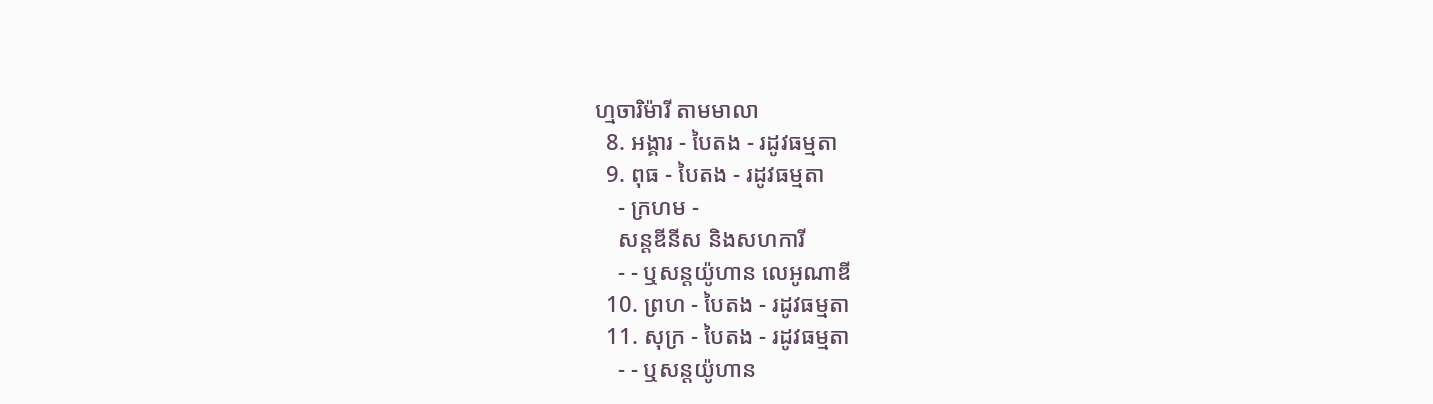ហ្មចារិម៉ារី តាមមាលា
  8. អង្គារ - បៃតង - រដូវធម្មតា
  9. ពុធ - បៃតង - រដូវធម្មតា
    - ក្រហម -
    សន្តឌីនីស និងសហការី
    - - ឬសន្តយ៉ូហាន លេអូណាឌី
  10. ព្រហ - បៃតង - រដូវធម្មតា
  11. សុក្រ - បៃតង - រដូវធម្មតា
    - - ឬសន្តយ៉ូហាន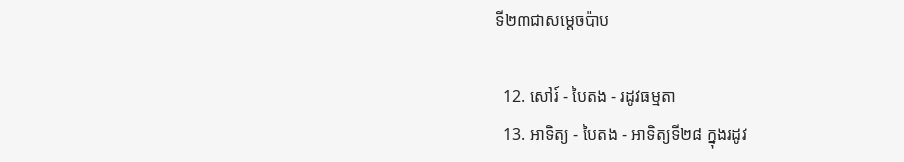ទី២៣ជាសម្តេចប៉ាប

  12. សៅរ៍ - បៃតង - រដូវធម្មតា
  13. អាទិត្យ - បៃតង - អាទិត្យទី២៨ ក្នុងរដូវ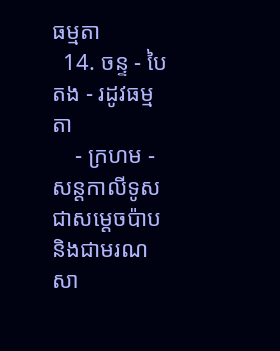ធម្មតា
  14. ចន្ទ - បៃតង - រដូវធម្មតា
    - ក្រហម - សន្ដកាលីទូសជាសម្ដេចប៉ាប និងជាមរណសា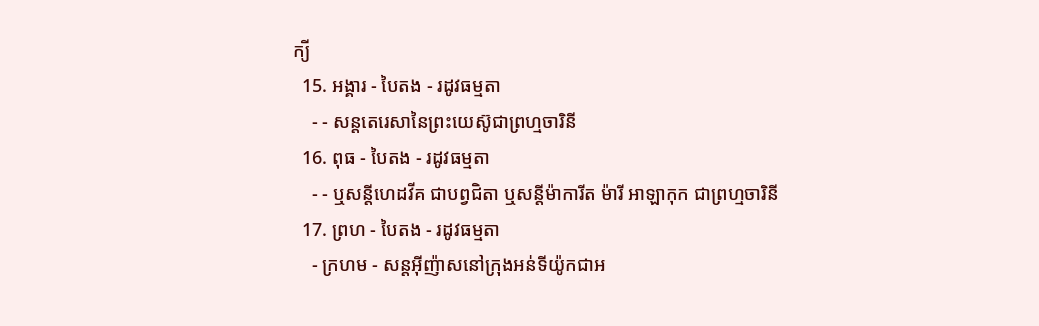ក្យី
  15. អង្គារ - បៃតង - រដូវធម្មតា
    - - សន្តតេរេសានៃព្រះយេស៊ូជាព្រហ្មចារិនី
  16. ពុធ - បៃតង - រដូវធម្មតា
    - - ឬសន្ដីហេដវីគ ជាបព្វជិតា ឬសន្ដីម៉ាការីត ម៉ារី អាឡាកុក ជាព្រហ្មចារិនី
  17. ព្រហ - បៃតង - រដូវធម្មតា
    - ក្រហម - សន្តអ៊ីញ៉ាសនៅក្រុងអន់ទីយ៉ូកជាអ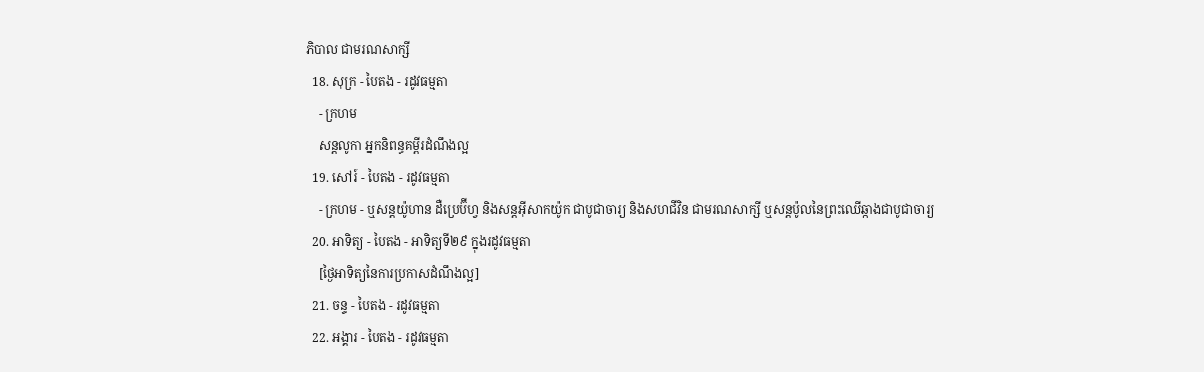ភិបាល ជាមរណសាក្សី
  18. សុក្រ - បៃតង - រដូវធម្មតា
    - ក្រហម
    សន្តលូកា អ្នកនិពន្ធគម្ពីរដំណឹងល្អ
  19. សៅរ៍ - បៃតង - រដូវធម្មតា
    - ក្រហម - ឬសន្ដយ៉ូហាន ដឺប្រេប៊ីហ្វ និងសន្ដអ៊ីសាកយ៉ូក ជាបូជាចារ្យ និងសហជីវិន ជាមរណសាក្សី ឬសន្ដប៉ូលនៃព្រះឈើឆ្កាងជាបូជាចារ្យ
  20. អាទិត្យ - បៃតង - អាទិត្យទី២៩ ក្នុងរដូវធម្មតា
    [ថ្ងៃអាទិត្យនៃការប្រកាសដំណឹងល្អ]
  21. ចន្ទ - បៃតង - រដូវធម្មតា
  22. អង្គារ - បៃតង - រដូវធម្មតា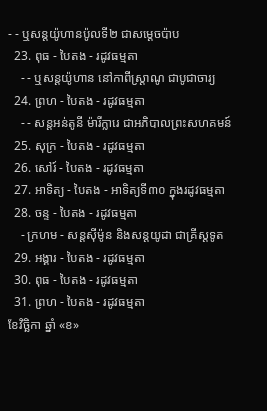- - ឬសន្តយ៉ូហានប៉ូលទី២ ជាសម្ដេចប៉ាប
  23. ពុធ - បៃតង - រដូវធម្មតា
    - - ឬសន្ដយ៉ូហាន នៅកាពីស្រ្ដាណូ ជាបូជាចារ្យ
  24. ព្រហ - បៃតង - រដូវធម្មតា
    - - សន្តអន់តូនី ម៉ារីក្លារេ ជាអភិបាលព្រះសហគមន៍
  25. សុក្រ - បៃតង - រដូវធម្មតា
  26. សៅរ៍ - បៃតង - រដូវធម្មតា
  27. អាទិត្យ - បៃតង - អាទិត្យទី៣០ ក្នុងរដូវធម្មតា
  28. ចន្ទ - បៃតង - រដូវធម្មតា
    - ក្រហម - សន្ដស៊ីម៉ូន និងសន្ដយូដា ជាគ្រីស្ដទូត
  29. អង្គារ - បៃតង - រដូវធម្មតា
  30. ពុធ - បៃតង - រដូវធម្មតា
  31. ព្រហ - បៃតង - រដូវធម្មតា
ខែវិច្ឆិកា ឆ្នាំ «ខ»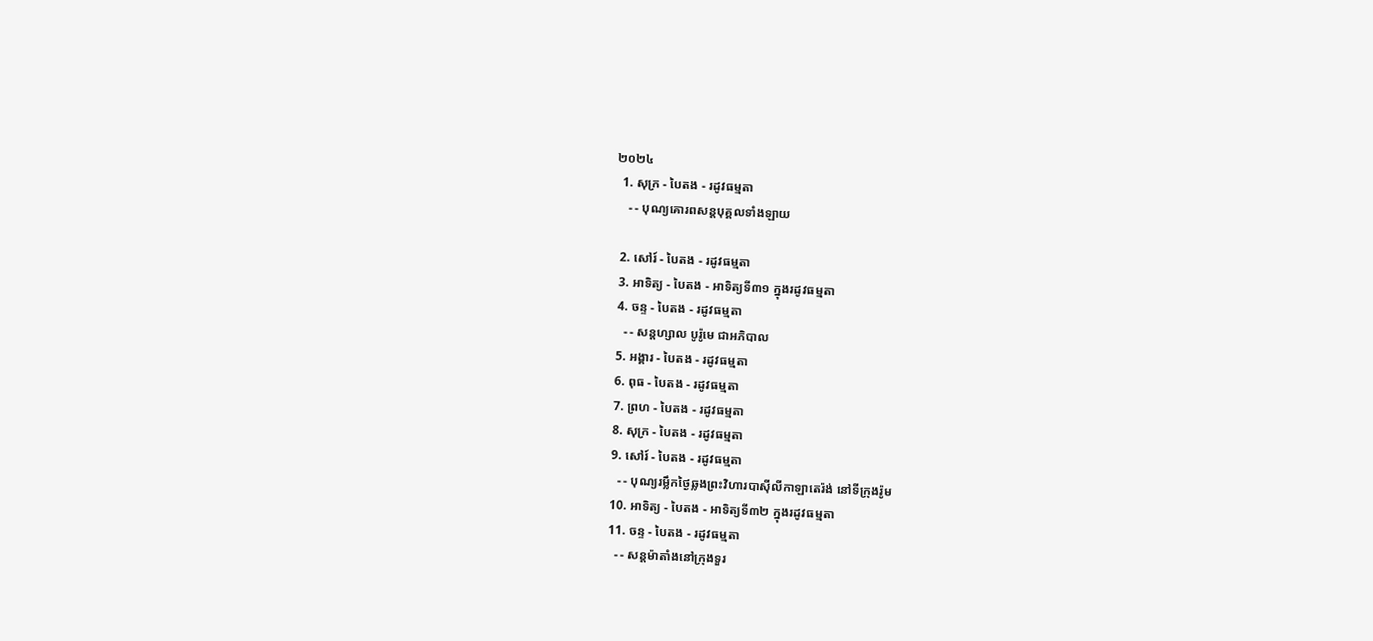២០២៤
  1. សុក្រ - បៃតង - រដូវធម្មតា
    - - បុណ្យគោរពសន្ដបុគ្គលទាំងឡាយ

  2. សៅរ៍ - បៃតង - រដូវធម្មតា
  3. អាទិត្យ - បៃតង - អាទិត្យទី៣១ ក្នុងរដូវធម្មតា
  4. ចន្ទ - បៃតង - រដូវធម្មតា
    - - សន្ដហ្សាល បូរ៉ូមេ ជាអភិបាល
  5. អង្គារ - បៃតង - រដូវធម្មតា
  6. ពុធ - បៃតង - រដូវធម្មតា
  7. ព្រហ - បៃតង - រដូវធម្មតា
  8. សុក្រ - បៃតង - រដូវធម្មតា
  9. សៅរ៍ - បៃតង - រដូវធម្មតា
    - - បុណ្យរម្លឹកថ្ងៃឆ្លងព្រះវិហារបាស៊ីលីកាឡាតេរ៉ង់ នៅទីក្រុងរ៉ូម
  10. អាទិត្យ - បៃតង - អាទិត្យទី៣២ ក្នុងរដូវធម្មតា
  11. ចន្ទ - បៃតង - រដូវធម្មតា
    - - សន្ដម៉ាតាំងនៅក្រុងទួរ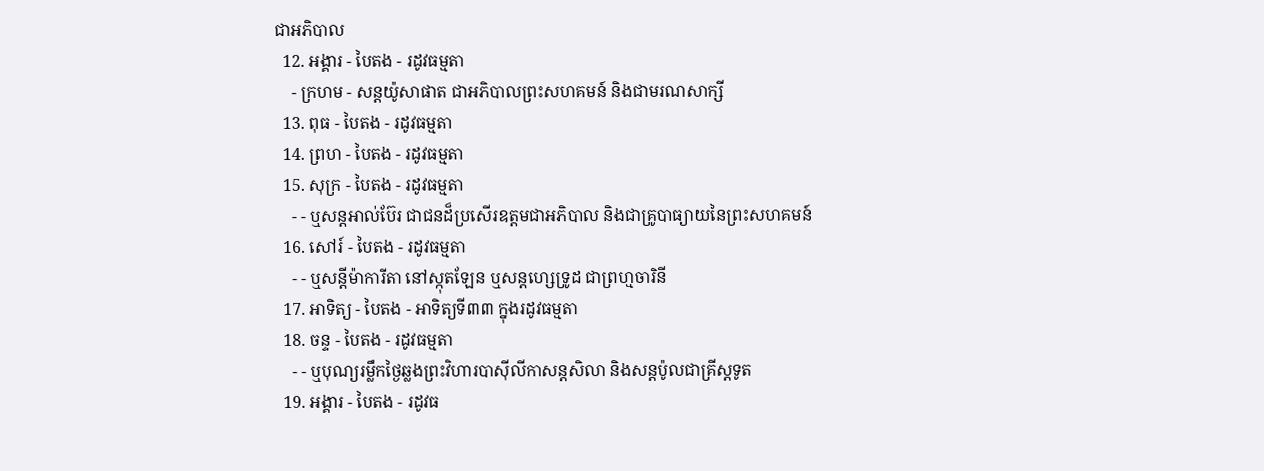ជាអភិបាល
  12. អង្គារ - បៃតង - រដូវធម្មតា
    - ក្រហម - សន្ដយ៉ូសាផាត ជាអភិបាលព្រះសហគមន៍ និងជាមរណសាក្សី
  13. ពុធ - បៃតង - រដូវធម្មតា
  14. ព្រហ - បៃតង - រដូវធម្មតា
  15. សុក្រ - បៃតង - រដូវធម្មតា
    - - ឬសន្ដអាល់ប៊ែរ ជាជនដ៏ប្រសើរឧត្ដមជាអភិបាល និងជាគ្រូបាធ្យាយនៃព្រះសហគមន៍
  16. សៅរ៍ - បៃតង - រដូវធម្មតា
    - - ឬសន្ដីម៉ាការីតា នៅស្កុតឡែន ឬសន្ដហ្សេទ្រូដ ជាព្រហ្មចារិនី
  17. អាទិត្យ - បៃតង - អាទិត្យទី៣៣ ក្នុងរដូវធម្មតា
  18. ចន្ទ - បៃតង - រដូវធម្មតា
    - - ឬបុណ្យរម្លឹកថ្ងៃឆ្លងព្រះវិហារបាស៊ីលីកាសន្ដសិលា និងសន្ដប៉ូលជាគ្រីស្ដទូត
  19. អង្គារ - បៃតង - រដូវធ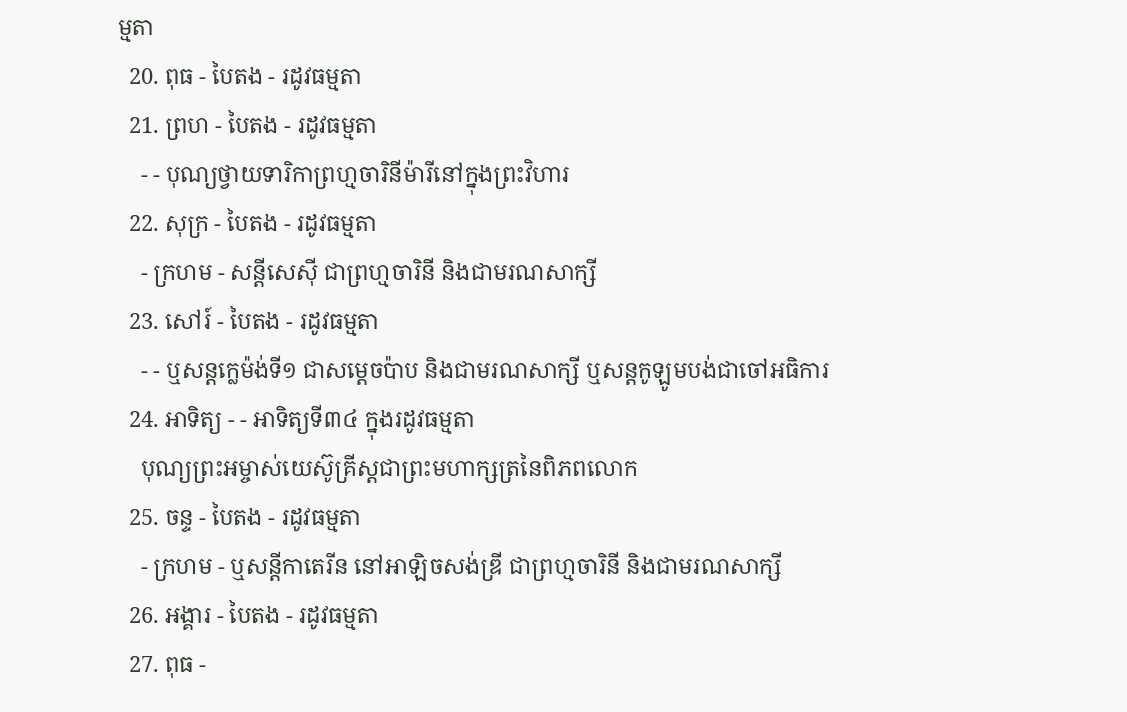ម្មតា
  20. ពុធ - បៃតង - រដូវធម្មតា
  21. ព្រហ - បៃតង - រដូវធម្មតា
    - - បុណ្យថ្វាយទារិកាព្រហ្មចារិនីម៉ារីនៅក្នុងព្រះវិហារ
  22. សុក្រ - បៃតង - រដូវធម្មតា
    - ក្រហម - សន្ដីសេស៊ី ជាព្រហ្មចារិនី និងជាមរណសាក្សី
  23. សៅរ៍ - បៃតង - រដូវធម្មតា
    - - ឬសន្ដក្លេម៉ង់ទី១ ជាសម្ដេចប៉ាប និងជាមរណសាក្សី ឬសន្ដកូឡូមបង់ជាចៅអធិការ
  24. អាទិត្យ - - អាទិត្យទី៣៤ ក្នុងរដូវធម្មតា
    បុណ្យព្រះអម្ចាស់យេស៊ូគ្រីស្ដជាព្រះមហាក្សត្រនៃពិភពលោក
  25. ចន្ទ - បៃតង - រដូវធម្មតា
    - ក្រហម - ឬសន្ដីកាតេរីន នៅអាឡិចសង់ឌ្រី ជាព្រហ្មចារិនី និងជាមរណសាក្សី
  26. អង្គារ - បៃតង - រដូវធម្មតា
  27. ពុធ -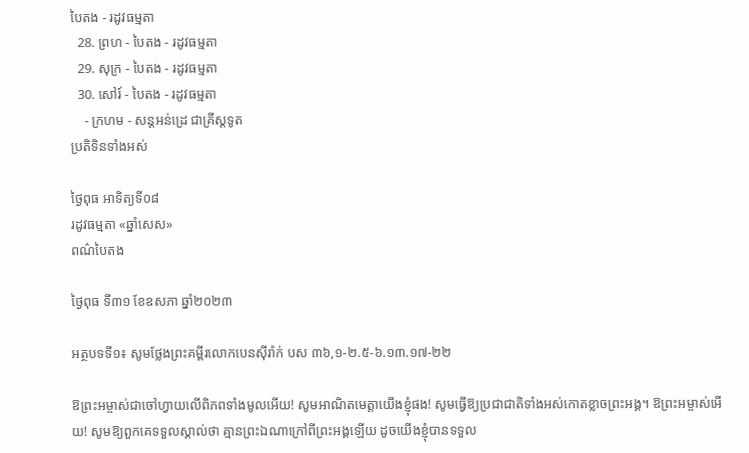បៃតង - រដូវធម្មតា
  28. ព្រហ - បៃតង - រដូវធម្មតា
  29. សុក្រ - បៃតង - រដូវធម្មតា
  30. សៅរ៍ - បៃតង - រដូវធម្មតា
    - ក្រហម - សន្ដអន់ដ្រេ ជាគ្រីស្ដទូត
ប្រតិទិនទាំងអស់

ថ្ងៃពុធ អាទិត្យទី០៨
រដូវធម្មតា «ឆ្នាំសេស»
ពណ៌បៃតង

ថ្ងៃពុធ ទី៣១ ខែឧសភា ឆ្នាំ២០២៣

អត្ថបទទី១៖ សូមថ្លែងព្រះគម្ពីរលោកបេនស៊ីរ៉ាក់ បស ៣៦,១-២.៥-៦.១៣.១៧-២២

ឱព្រះអម្ចាស់ជាចៅហ្វាយលើពិភពទាំងមូលអើយ! សូមអាណិតមេត្តាយើងខ្ញុំផង! សូមធ្វើឱ្យប្រជាជាតិទាំងអស់កោតខ្លាចព្រះអង្គ។ ឱព្រះអម្ចាស់អើយ! សូមឱ្យពួកគេទទួលស្គាល់ថា គ្មានព្រះឯណាក្រៅពីព្រះអង្គឡើយ ដូចយើងខ្ញុំបានទទួល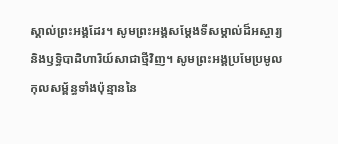ស្គាល់ព្រះអង្គដែរ។ សូមព្រះអង្គសម្តែងទីសម្គាល់ដ៏អស្ចារ្យ និងឫទ្ធិបាដិហារិយ៍សាជាថ្មីវិញ។ សូមព្រះអង្គប្រមែប្រមូលកុលសម្ព័ន្ធទាំងប៉ុន្មាននៃ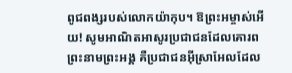ពូជពង្សរបស់លោកយ៉ាកុប។ ឱព្រះអម្ចាស់អើយ! សូមអាណិតអាសូរប្រជាជនដែលគោរពព្រះនាមព្រះអង្គ គឺប្រជាជនអ៊ីស្រាអែលដែល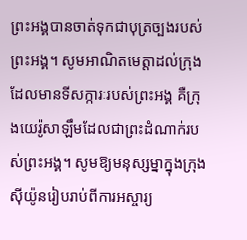ព្រះអង្គបានចាត់ទុកជាបុត្រច្បងរបស់ព្រះអង្គ។ សូមអាណិតមេត្តាដល់ក្រុងដែលមានទីសក្ការៈរបស់ព្រះអង្គ គឺក្រុងយេរ៉ូសាឡឹមដែលជាព្រះដំណាក់របស់ព្រះអង្គ។ សូមឱ្យមនុស្សម្នាក្នុងក្រុងស៊ីយ៉ូនរៀបរាប់ពីការអស្ចារ្យ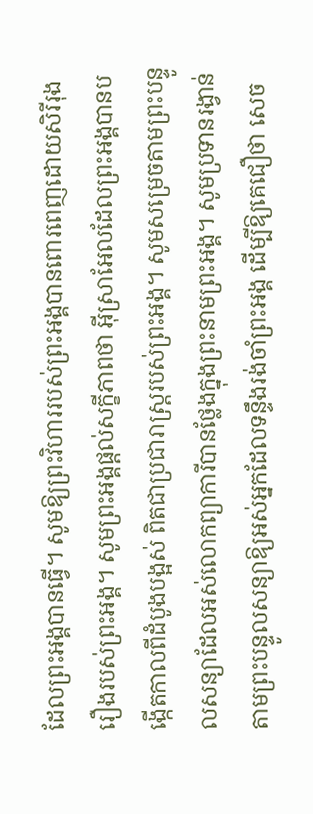ដែលព្រះអង្គបានធ្វើ។ សូមឱ្យព្រះវិហាររបស់ព្រះអង្គបានពោរពេញដោយសិរីរុងរឿងរបស់ព្រះអង្គ។ សូមព្រះអង្គផ្តល់សក្ខីភាពថា អ៊ីស្រាអែលដែលព្រះអង្គបានបង្កើតកាលពីដំបូងបង្អស់ ពិតជាប្រជារាស្ត្ររបស់ព្រះអង្គ។ សូមសម្រេចតាមព្រះបន្ទូលសន្យាដែលអស់លោកព្យាការីបានថ្លែងក្នុងព្រះនាមព្រះអង្គ។ សូមប្រទានរង្វាន់តាមព្រះបន្ទូលសន្យាឱ្យអស់អ្នកដែលទន្ទឹងរង់ចាំព្រះអង្គ ដើម្បីឱ្យគេជឿថា សេច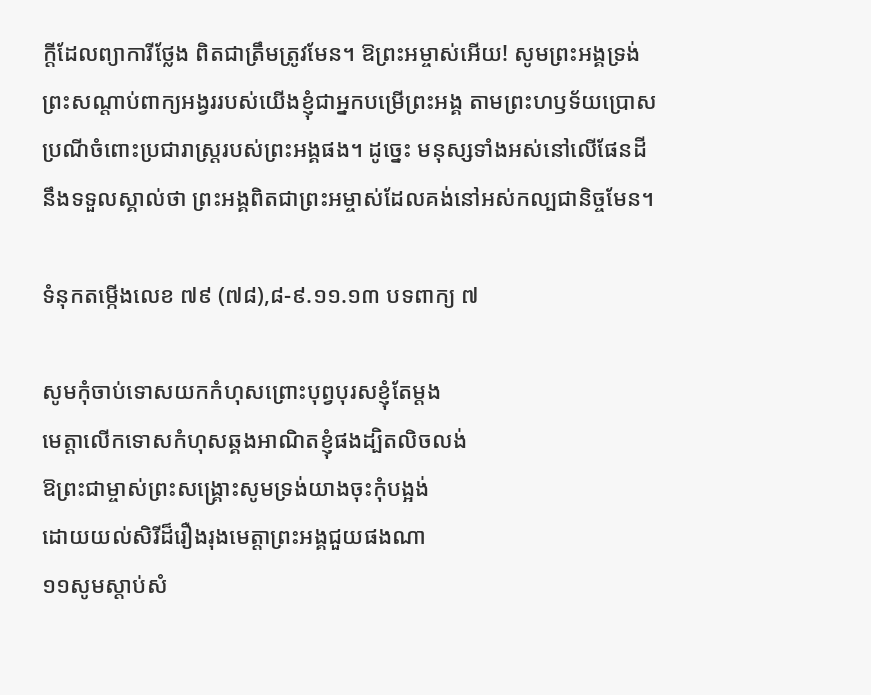ក្តីដែលព្យាការីថ្លែង ពិតជាត្រឹមត្រូវមែន។ ឱព្រះអម្ចាស់អើយ! សូមព្រះអង្គទ្រង់ព្រះសណ្តាប់ពាក្យអង្វររបស់យើងខ្ញុំជាអ្នកបម្រើព្រះអង្គ តាមព្រះហឫទ័យប្រោសប្រណីចំពោះប្រជារាស្ត្ររបស់ព្រះអង្គផង។ ដូច្នេះ មនុស្សទាំងអស់នៅលើផែនដីនឹងទទួលស្គាល់ថា ព្រះអង្គពិតជាព្រះអម្ចាស់ដែលគង់នៅអស់កល្បជានិច្ចមែន។

ទំនុកតម្កើងលេខ ៧៩ (៧៨),៨-៩.១១.១៣ បទពាក្យ ៧

សូមកុំចាប់ទោសយកកំហុសព្រោះបុព្វបុរសខ្ញុំតែម្តង
មេត្តាលើកទោសកំហុសឆ្គងអាណិតខ្ញុំផងដ្បិតលិចលង់
ឱព្រះជាម្ចាស់ព្រះសង្គ្រោះសូមទ្រង់យាងចុះកុំបង្អង់
ដោយយល់សិរីដ៏រឿងរុងមេត្តាព្រះអង្គជួយផងណា
១១សូមស្តាប់សំ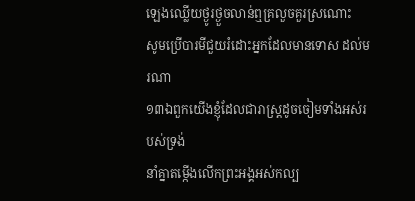ឡេងឈ្លើយថ្ងូរថ្ងួចលាន់ឮគ្រលួចគួរស្រណោះ
សូមប្រើបារមីជួយរំដោះអ្នកដែលមានទោស ដល់មរណា
១៣ឯពួកយើងខ្ញុំដែលជារាស្ត្រដូចចៀមទាំងអស់របស់ទ្រង់
នាំគ្នាតម្កើងលើកព្រះអង្គអស់កល្ប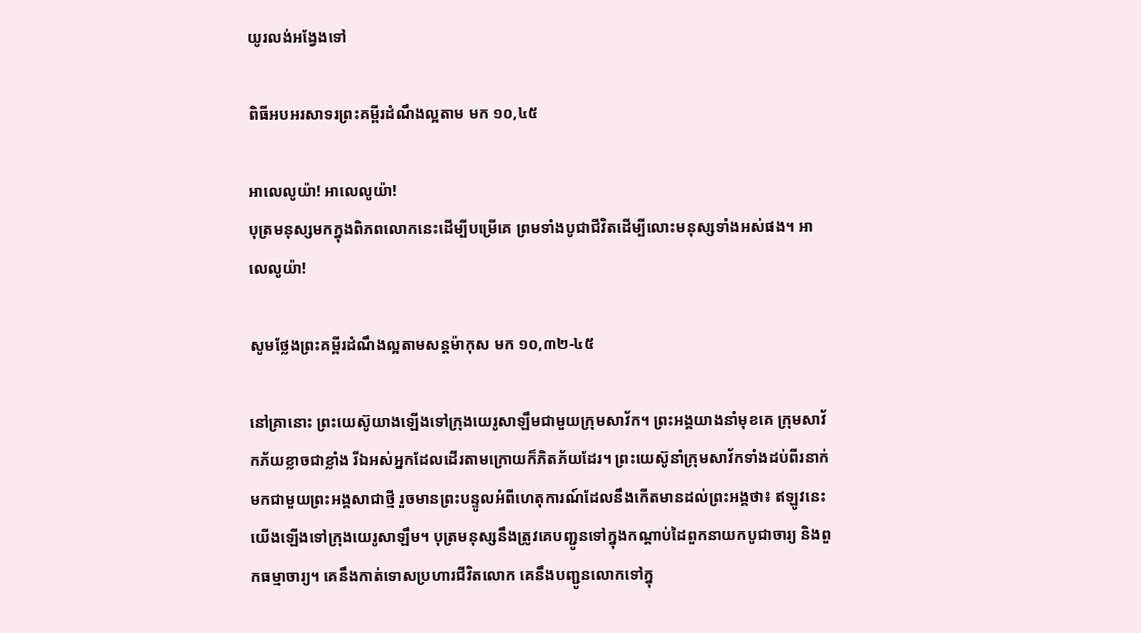យូរលង់អង្វែងទៅ

ពិធីអបអរសាទរព្រះគម្ពីរដំណឹងល្អតាម មក ១០,៤៥

អាលេលូយ៉ា! អាលេលូយ៉ា!
បុត្រមនុស្សមកក្នុងពិភពលោកនេះដើម្បីបម្រើគេ ព្រមទាំងបូជាជីវិតដើម្បីលោះមនុស្សទាំងអស់ផង។ អាលេលូយ៉ា!

សូមថ្លែងព្រះគម្ពីរដំណឹងល្អតាមសន្តម៉ាកុស មក ១០,៣២-៤៥

នៅគ្រានោះ ព្រះយេស៊ូយាងឡើងទៅក្រុងយេរូសាឡឹមជាមួយក្រុមសាវ័ក។ ព្រះអង្គយាងនាំមុខគេ ក្រុមសាវ័កភ័យខ្លាចជាខ្លាំង រីឯអស់អ្នកដែលដើរតាមក្រោយក៏ភិតភ័យដែរ។ ព្រះយេស៊ូនាំក្រុមសាវ័កទាំងដប់ពីរនាក់មកជាមួយព្រះអង្គសាជាថ្មី រួចមានព្រះបន្ទូលអំពីហេតុការណ៍ដែលនឹងកើតមានដល់ព្រះអង្គថា៖ ឥឡូវនេះ យើងឡើងទៅក្រុងយេរូសាឡឹម។ បុត្រមនុស្សនឹងត្រូវគេបញ្ជូនទៅក្នុងកណ្តាប់ដៃពួកនាយកបូជាចារ្យ និងពួកធម្មាចារ្យ។ គេនឹងកាត់ទោសប្រហារជីវិតលោក គេនឹងបញ្ជូនលោកទៅក្នុ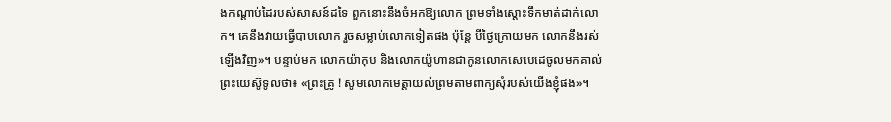ងកណ្តាប់ដៃរបស់សាសន៍ដទៃ ពួកនោះនឹងចំអកឱ្យលោក ព្រមទាំងស្តោះទឹកមាត់ដាក់លោក។ គេនឹងវាយធ្វើបាបលោក រួចសម្លាប់លោកទៀតផង ប៉ុន្តែ បីថ្ងៃក្រោយមក លោកនឹងរស់ឡើងវិញ»។ បន្ទាប់មក លោកយ៉ាកុប និងលោកយ៉ូហានជាកូនលោកសេបេដេចូលមកគាល់ព្រះយេស៊ូទូលថា៖ «ព្រះគ្រូ ! សូមលោកមេត្តាយល់ព្រមតាមពាក្យសុំរបស់យើងខ្ញុំផង»។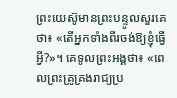ព្រះយេស៊ូមានព្រះបន្ទូលសួរគេថា៖ «តើអ្នកទាំងពីរចង់ឱ្យខ្ញុំធ្វើអ្វី?»។ គេទូលព្រះអង្គថា៖ «ពេលព្រះគ្រូគ្រងរាជ្យប្រ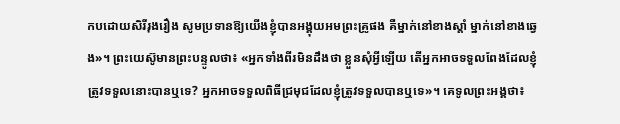កបដោយសិរីរុងរឿង សូមប្រទានឱ្យយើងខ្ញុំបានអង្គុយអមព្រះគ្រូផង គឺម្នាក់នៅខាងស្តាំ ម្នាក់នៅខាងឆ្វេង»។ ព្រះយេស៊ូមានព្រះបន្ទូលថា៖ «អ្នកទាំងពីរមិនដឹងថា ខ្លួនសុំអ្វីឡើយ តើអ្នកអាចទទួលពែងដែលខ្ញុំត្រូវទទួលនោះបានឬទេ? អ្នកអាចទទួលពិធីជ្រមុជដែលខ្ញុំត្រូវទទួលបានឬទេ»។ គេទូលព្រះអង្គថា៖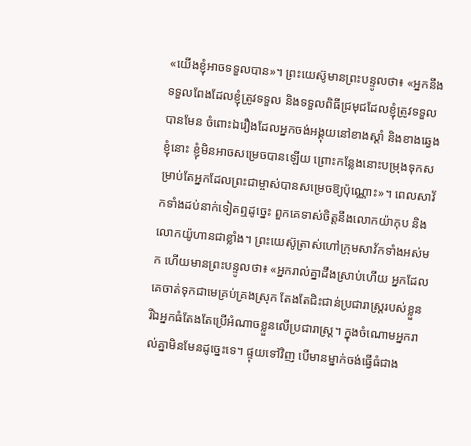«យើងខ្ញុំអាចទទួលបាន»។ ព្រះយេស៊ូមានព្រះបន្ទូលថា៖ «អ្នកនឹងទទួលពែងដែលខ្ញុំត្រូវទទួល និងទទួលពិធីជ្រមុជដែលខ្ញុំត្រូវទទួលបានមែន ចំពោះឯរឿងដែលអ្នកចង់អង្គុយនៅខាងស្តាំ និងខាងឆ្វេងខ្ញុំនោះ ខ្ញុំមិនអាចសម្រេចបានឡើយ ព្រោះកន្លែងនោះបម្រុងទុកសម្រាប់តែអ្នកដែលព្រះជាម្ចាស់បានសម្រេចឱ្យប៉ុណ្ណោះ»។ ពេលសាវ័កទាំងដប់នាក់ទៀតឮដូច្នេះ ពួកគេទាស់ចិត្តនឹងលោកយ៉ាកុប និងលោកយ៉ូហានជាខ្លាំង។ ព្រះយេស៊ូត្រាស់ហៅក្រុមសាវ័កទាំងអស់មក ហើយមានព្រះបន្ទូលថា៖ «អ្នករាល់គ្នាដឹងស្រាប់ហើយ អ្នកដែលគេចាត់ទុកជាមេគ្រប់គ្រងស្រុក តែងតែជិះជាន់ប្រជារាស្ត្ររបស់ខ្លួន រីឯអ្នកធំតែងតែប្រើអំណាចខ្លួនលើប្រជារាស្ត្រ។ ក្នុងចំណោមអ្នករាល់គ្នាមិនមែនដូច្នេះទេ។ ផ្ទុយទៅវិញ បើមានម្នាក់ចង់ធ្វើធំជាង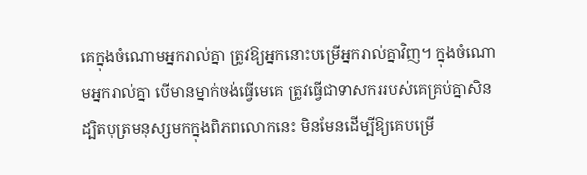គេក្នុងចំណោមអ្នករាល់គ្នា ត្រូវឱ្យអ្នកនោះបម្រើអ្នករាល់គ្នាវិញ។ ក្នុងចំណោមអ្នករាល់គ្នា បើមានម្នាក់ចង់ធ្វើមេគេ ត្រូវធ្វើជាទាសកររបស់គេគ្រប់គ្នាសិន ដ្បិតបុត្រមនុស្សមកក្នុងពិភពលោកនេះ មិនមែនដើម្បីឱ្យគេបម្រើ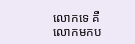លោកទេ គឺលោកមកប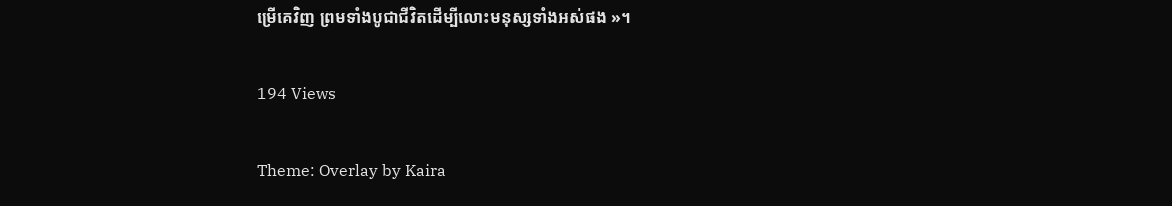ម្រើគេវិញ ព្រមទាំងបូជាជីវិតដើម្បីលោះមនុស្សទាំងអស់ផង »។

194 Views

Theme: Overlay by Kaira